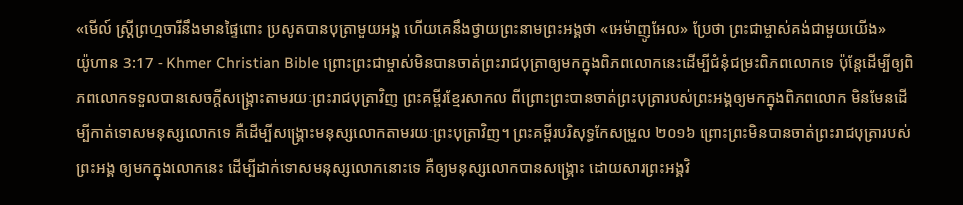«មើល៍ ស្ដ្រីព្រហ្មចារីនឹងមានផ្ទៃពោះ ប្រសូតបានបុត្រាមួយអង្គ ហើយគេនឹងថ្វាយព្រះនាមព្រះអង្គថា «អេម៉ាញូអែល» ប្រែថា ព្រះជាម្ចាស់គង់ជាមួយយើង»
យ៉ូហាន 3:17 - Khmer Christian Bible ព្រោះព្រះជាម្ចាស់មិនបានចាត់ព្រះរាជបុត្រាឲ្យមកក្នុងពិភពលោកនេះដើម្បីជំនុំជម្រះពិភពលោកទេ ប៉ុន្ដែដើម្បីឲ្យពិភពលោកទទួលបានសេចក្ដីសង្គ្រោះតាមរយៈព្រះរាជបុត្រាវិញ ព្រះគម្ពីរខ្មែរសាកល ពីព្រោះព្រះបានចាត់ព្រះបុត្រារបស់ព្រះអង្គឲ្យមកក្នុងពិភពលោក មិនមែនដើម្បីកាត់ទោសមនុស្សលោកទេ គឺដើម្បីសង្គ្រោះមនុស្សលោកតាមរយៈព្រះបុត្រាវិញ។ ព្រះគម្ពីរបរិសុទ្ធកែសម្រួល ២០១៦ ព្រោះព្រះមិនបានចាត់ព្រះរាជបុត្រារបស់ព្រះអង្គ ឲ្យមកក្នុងលោកនេះ ដើម្បីដាក់ទោសមនុស្សលោកនោះទេ គឺឲ្យមនុស្សលោកបានសង្គ្រោះ ដោយសារព្រះអង្គវិ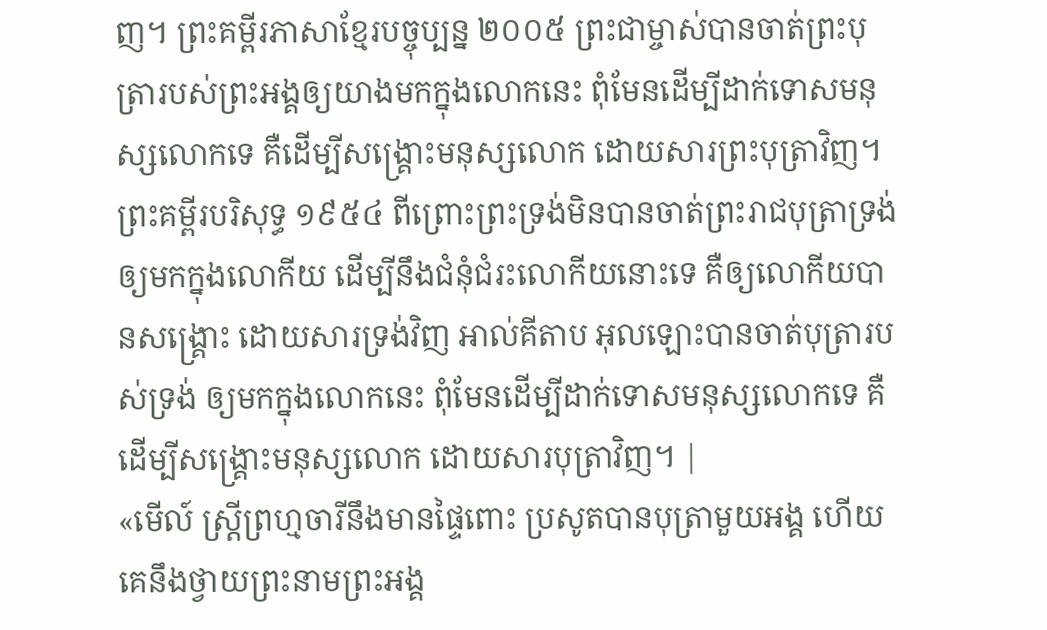ញ។ ព្រះគម្ពីរភាសាខ្មែរបច្ចុប្បន្ន ២០០៥ ព្រះជាម្ចាស់បានចាត់ព្រះបុត្រារបស់ព្រះអង្គឲ្យយាងមកក្នុងលោកនេះ ពុំមែនដើម្បីដាក់ទោសមនុស្សលោកទេ គឺដើម្បីសង្គ្រោះមនុស្សលោក ដោយសារព្រះបុត្រាវិញ។ ព្រះគម្ពីរបរិសុទ្ធ ១៩៥៤ ពីព្រោះព្រះទ្រង់មិនបានចាត់ព្រះរាជបុត្រាទ្រង់ ឲ្យមកក្នុងលោកីយ ដើម្បីនឹងជំនុំជំរះលោកីយនោះទេ គឺឲ្យលោកីយបានសង្គ្រោះ ដោយសារទ្រង់វិញ អាល់គីតាប អុលឡោះបានចាត់បុត្រារបស់ទ្រង់ ឲ្យមកក្នុងលោកនេះ ពុំមែនដើម្បីដាក់ទោសមនុស្សលោកទេ គឺដើម្បីសង្គ្រោះមនុស្សលោក ដោយសារបុត្រាវិញ។ |
«មើល៍ ស្ដ្រីព្រហ្មចារីនឹងមានផ្ទៃពោះ ប្រសូតបានបុត្រាមួយអង្គ ហើយគេនឹងថ្វាយព្រះនាមព្រះអង្គ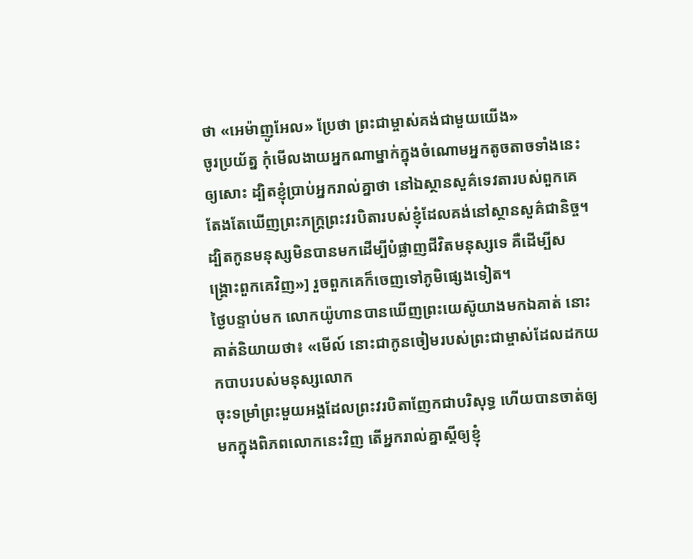ថា «អេម៉ាញូអែល» ប្រែថា ព្រះជាម្ចាស់គង់ជាមួយយើង»
ចូរប្រយ័ត្ន កុំមើលងាយអ្នកណាម្នាក់ក្នុងចំណោមអ្នកតូចតាចទាំងនេះឲ្យសោះ ដ្បិតខ្ញុំប្រាប់អ្នករាល់គ្នាថា នៅឯស្ថានសួគ៌ទេវតារបស់ពួកគេតែងតែឃើញព្រះភក្ដ្រព្រះវរបិតារបស់ខ្ញុំដែលគង់នៅស្ថានសួគ៌ជានិច្ច។
ដ្បិតកូនមនុស្សមិនបានមកដើម្បីបំផ្លាញជីវិតមនុស្សទេ គឺដើម្បីសង្គ្រោះពួកគេវិញ»] រួចពួកគេក៏ចេញទៅភូមិផ្សេងទៀត។
ថ្ងៃបន្ទាប់មក លោកយ៉ូហានបានឃើញព្រះយេស៊ូយាងមកឯគាត់ នោះគាត់និយាយថា៖ «មើល៍ នោះជាកូនចៀមរបស់ព្រះជាម្ចាស់ដែលដកយកបាបរបស់មនុស្សលោក
ចុះទម្រាំព្រះមួយអង្គដែលព្រះវរបិតាញែកជាបរិសុទ្ធ ហើយបានចាត់ឲ្យមកក្នុងពិភពលោកនេះវិញ តើអ្នករាល់គ្នាស្ដីឲ្យខ្ញុំ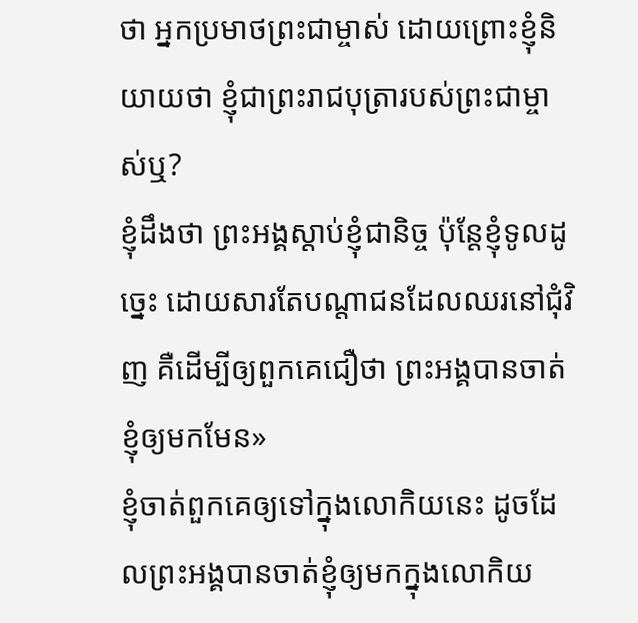ថា អ្នកប្រមាថព្រះជាម្ចាស់ ដោយព្រោះខ្ញុំនិយាយថា ខ្ញុំជាព្រះរាជបុត្រារបស់ព្រះជាម្ចាស់ឬ?
ខ្ញុំដឹងថា ព្រះអង្គស្តាប់ខ្ញុំជានិច្ច ប៉ុន្ដែខ្ញុំទូលដូច្នេះ ដោយសារតែបណ្តាជនដែលឈរនៅជុំវិញ គឺដើម្បីឲ្យពួកគេជឿថា ព្រះអង្គបានចាត់ខ្ញុំឲ្យមកមែន»
ខ្ញុំចាត់ពួកគេឲ្យទៅក្នុងលោកិយនេះ ដូចដែលព្រះអង្គបានចាត់ខ្ញុំឲ្យមកក្នុងលោកិយ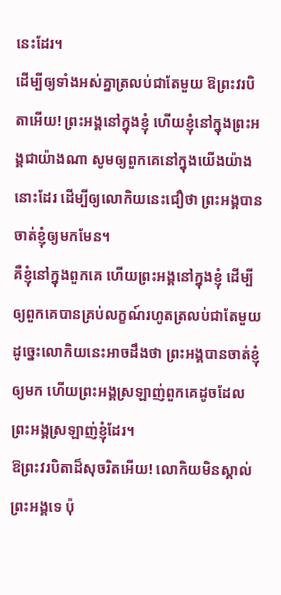នេះដែរ។
ដើម្បីឲ្យទាំងអស់គ្នាត្រលប់ជាតែមួយ ឱព្រះវរបិតាអើយ! ព្រះអង្គនៅក្នុងខ្ញុំ ហើយខ្ញុំនៅក្នុងព្រះអង្គជាយ៉ាងណា សូមឲ្យពួកគេនៅក្នុងយើងយ៉ាងនោះដែរ ដើម្បីឲ្យលោកិយនេះជឿថា ព្រះអង្គបានចាត់ខ្ញុំឲ្យមកមែន។
គឺខ្ញុំនៅក្នុងពួកគេ ហើយព្រះអង្គនៅក្នុងខ្ញុំ ដើម្បីឲ្យពួកគេបានគ្រប់លក្ខណ៍រហូតត្រលប់ជាតែមួយ ដូច្នេះលោកិយនេះអាចដឹងថា ព្រះអង្គបានចាត់ខ្ញុំឲ្យមក ហើយព្រះអង្គស្រឡាញ់ពួកគេដូចដែលព្រះអង្គស្រឡាញ់ខ្ញុំដែរ។
ឱព្រះវរបិតាដ៏សុចរិតអើយ! លោកិយមិនស្គាល់ព្រះអង្គទេ ប៉ុ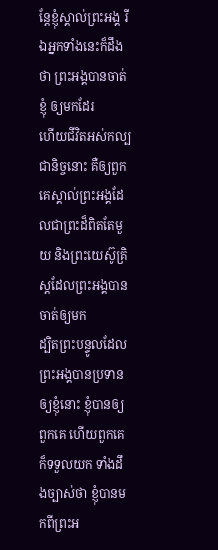ន្ដែខ្ញុំស្គាល់ព្រះអង្គ រីឯអ្នកទាំងនេះក៏ដឹងថា ព្រះអង្គបានចាត់ខ្ញុំ ឲ្យមកដែរ
ហើយជីវិតអស់កល្បជានិច្ចនោះ គឺឲ្យពួកគេស្គាល់ព្រះអង្គដែលជាព្រះដ៏ពិតតែមួយ និងព្រះយេស៊ូគ្រិស្ដដែលព្រះអង្គបានចាត់ឲ្យមក
ដ្បិតព្រះបន្ទូលដែលព្រះអង្គបានប្រទានឲ្យខ្ញុំនោះ ខ្ញុំបានឲ្យពួកគេ ហើយពួកគេក៏ទទួលយក ទាំងដឹងច្បាស់ថា ខ្ញុំបានមកពីព្រះអ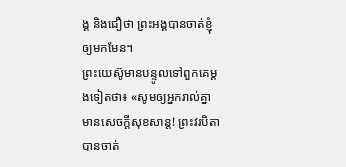ង្គ និងជឿថា ព្រះអង្គបានចាត់ខ្ញុំឲ្យមកមែន។
ព្រះយេស៊ូមានបន្ទូលទៅពួកគេម្តងទៀតថា៖ «សូមឲ្យអ្នករាល់គ្នាមានសេចក្ដីសុខសាន្ត! ព្រះវរបិតាបានចាត់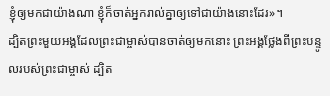ខ្ញុំឲ្យមកជាយ៉ាងណា ខ្ញុំក៏ចាត់អ្នករាល់គ្នាឲ្យទៅជាយ៉ាងនោះដែរ»។
ដ្បិតព្រះមួយអង្គដែលព្រះជាម្ចាស់បានចាត់ឲ្យមកនោះ ព្រះអង្គថ្លែងពីព្រះបន្ទូលរបស់ព្រះជាម្ចាស់ ដ្បិត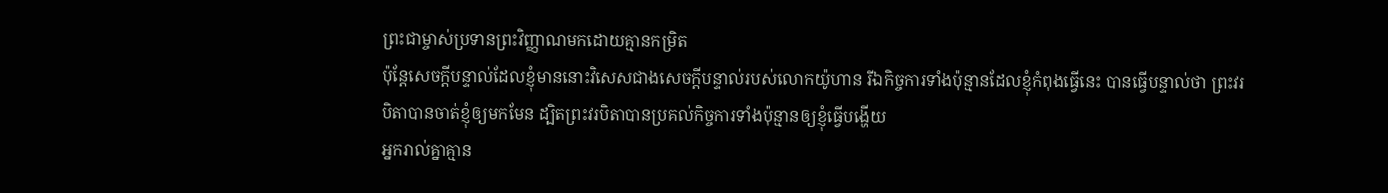ព្រះជាម្ចាស់ប្រទានព្រះវិញ្ញាណមកដោយគ្មានកម្រិត
ប៉ុន្ដែសេចក្ដីបន្ទាល់ដែលខ្ញុំមាននោះវិសេសជាងសេចក្ដីបន្ទាល់របស់លោកយ៉ូហាន រីឯកិច្ចការទាំងប៉ុន្មានដែលខ្ញុំកំពុងធ្វើនេះ បានធ្វើបន្ទាល់ថា ព្រះវរបិតាបានចាត់ខ្ញុំឲ្យមកមែន ដ្បិតព្រះវរបិតាបានប្រគល់កិច្ចការទាំងប៉ុន្មានឲ្យខ្ញុំធ្វើបង្ហើយ
អ្នករាល់គ្នាគ្មាន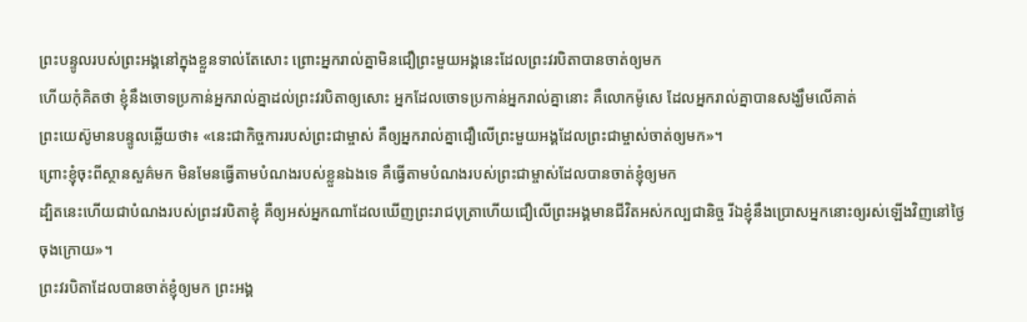ព្រះបន្ទូលរបស់ព្រះអង្គនៅក្នុងខ្លួនទាល់តែសោះ ព្រោះអ្នករាល់គ្នាមិនជឿព្រះមួយអង្គនេះដែលព្រះវរបិតាបានចាត់ឲ្យមក
ហើយកុំគិតថា ខ្ញុំនឹងចោទប្រកាន់អ្នករាល់គ្នាដល់ព្រះវរបិតាឲ្យសោះ អ្នកដែលចោទប្រកាន់អ្នករាល់គ្នានោះ គឺលោកម៉ូសេ ដែលអ្នករាល់គ្នាបានសង្ឃឹមលើគាត់
ព្រះយេស៊ូមានបន្ទូលឆ្លើយថា៖ «នេះជាកិច្ចការរបស់ព្រះជាម្ចាស់ គឺឲ្យអ្នករាល់គ្នាជឿលើព្រះមួយអង្គដែលព្រះជាម្ចាស់ចាត់ឲ្យមក»។
ព្រោះខ្ញុំចុះពីស្ថានសួគ៌មក មិនមែនធ្វើតាមបំណងរបស់ខ្លួនឯងទេ គឺធ្វើតាមបំណងរបស់ព្រះជាម្ចាស់ដែលបានចាត់ខ្ញុំឲ្យមក
ដ្បិតនេះហើយជាបំណងរបស់ព្រះវរបិតាខ្ញុំ គឺឲ្យអស់អ្នកណាដែលឃើញព្រះរាជបុត្រាហើយជឿលើព្រះអង្គមានជីវិតអស់កល្បជានិច្ច រីឯខ្ញុំនឹងប្រោសអ្នកនោះឲ្យរស់ឡើងវិញនៅថ្ងៃចុងក្រោយ»។
ព្រះវរបិតាដែលបានចាត់ខ្ញុំឲ្យមក ព្រះអង្គ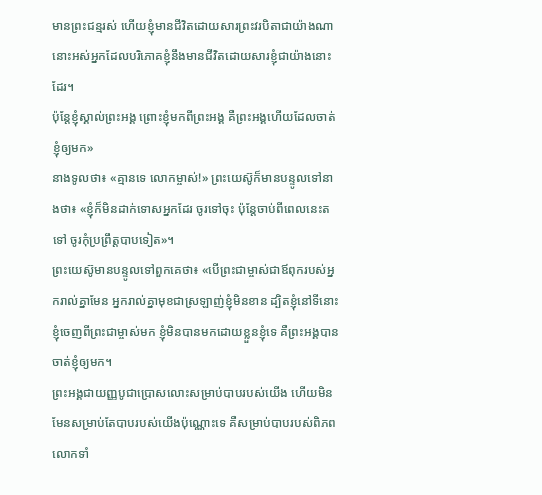មានព្រះជន្មរស់ ហើយខ្ញុំមានជីវិតដោយសារព្រះវរបិតាជាយ៉ាងណា នោះអស់អ្នកដែលបរិភោគខ្ញុំនឹងមានជីវិតដោយសារខ្ញុំជាយ៉ាងនោះដែរ។
ប៉ុន្ដែខ្ញុំស្គាល់ព្រះអង្គ ព្រោះខ្ញុំមកពីព្រះអង្គ គឺព្រះអង្គហើយដែលចាត់ខ្ញុំឲ្យមក»
នាងទូលថា៖ «គ្មានទេ លោកម្ចាស់!» ព្រះយេស៊ូក៏មានបន្ទូលទៅនាងថា៖ «ខ្ញុំក៏មិនដាក់ទោសអ្នកដែរ ចូរទៅចុះ ប៉ុន្ដែចាប់ពីពេលនេះតទៅ ចូរកុំប្រព្រឹត្ដបាបទៀត»។
ព្រះយេស៊ូមានបន្ទូលទៅពួកគេថា៖ «បើព្រះជាម្ចាស់ជាឪពុករបស់អ្នករាល់គ្នាមែន អ្នករាល់គ្នាមុខជាស្រឡាញ់ខ្ញុំមិនខាន ដ្បិតខ្ញុំនៅទីនោះ ខ្ញុំចេញពីព្រះជាម្ចាស់មក ខ្ញុំមិនបានមកដោយខ្លួនខ្ញុំទេ គឺព្រះអង្គបានចាត់ខ្ញុំឲ្យមក។
ព្រះអង្គជាយញ្ញបូជាប្រោសលោះសម្រាប់បាបរបស់យើង ហើយមិនមែនសម្រាប់តែបាបរបស់យើងប៉ុណ្ណោះទេ គឺសម្រាប់បាបរបស់ពិភពលោកទាំ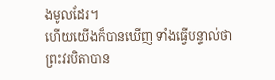ងមូលដែរ។
ហើយយើងក៏បានឃើញ ទាំងធ្វើបន្ទាល់ថា ព្រះវរបិតាបាន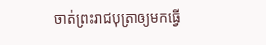ចាត់ព្រះរាជបុត្រាឲ្យមកធ្វើ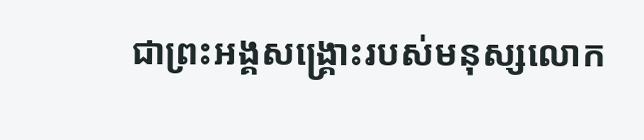ជាព្រះអង្គសង្គ្រោះរបស់មនុស្សលោក